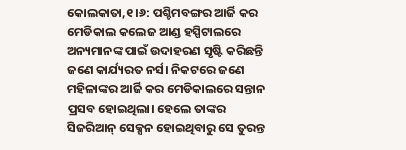କୋଲକାତା,୧।୬: ପଶ୍ଚିମବଙ୍ଗର ଆର୍ଜି କର ମେଡିକାଲ କଲେଜ ଆଣ୍ଡ ହସ୍ପିଟାଲରେ ଅନ୍ୟମାନଙ୍କ ପାଇଁ ଉଦାହରଣ ସୃଷ୍ଟି କରିଛନ୍ତି ଜଣେ କାର୍ଯ୍ୟରତ ନର୍ସ। ନିକଟରେ ଜଣେ ମହିଳାଙ୍କର ଆର୍ଜି କର ମେଡିକାଲରେ ସନ୍ତାନ ପ୍ରସବ ହୋଇଥିଲା। ହେଲେ ତାଙ୍କର ସିଜରିଆନ୍ ସେକ୍ସନ ହୋଇଥିବାରୁ ସେ ତୁରନ୍ତ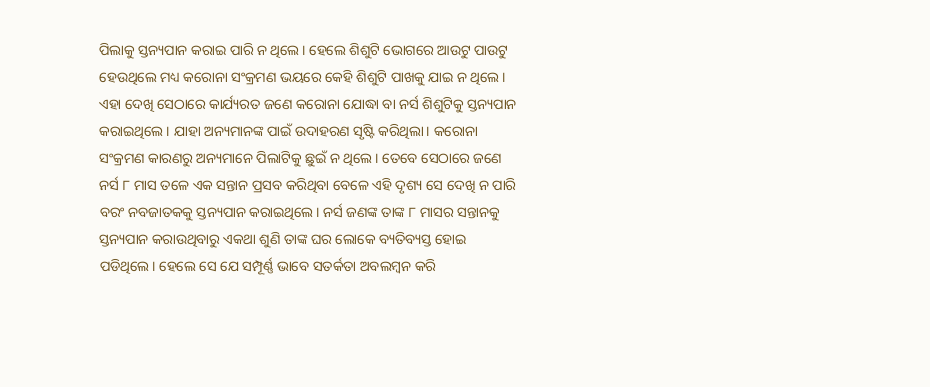ପିଲାକୁ ସ୍ତନ୍ୟପାନ କରାଇ ପାରି ନ ଥିଲେ। ହେଲେ ଶିଶୁଟି ଭୋଗରେ ଆଉଟୁ ପାଉଟୁ ହେଉଥିଲେ ମଧ୍ୟ କରୋନା ସଂକ୍ରମଣ ଭୟରେ କେହି ଶିଶୁଟି ପାଖକୁ ଯାଇ ନ ଥିଲେ। ଏହା ଦେଖି ସେଠାରେ କାର୍ଯ୍ୟରତ ଜଣେ କରୋନା ଯୋଦ୍ଧା ବା ନର୍ସ ଶିଶୁଟିକୁ ସ୍ତନ୍ୟପାନ କରାଇଥିଲେ। ଯାହା ଅନ୍ୟମାନଙ୍କ ପାଇଁ ଉଦାହରଣ ସୃଷ୍ଟି କରିଥିଲା। କରୋନା ସଂକ୍ରମଣ କାରଣରୁ ଅନ୍ୟମାନେ ପିଲାଟିକୁ ଛୁଇଁ ନ ଥିଲେ। ତେବେ ସେଠାରେ ଜଣେ ନର୍ସ ୮ ମାସ ତଳେ ଏକ ସନ୍ତାନ ପ୍ରସବ କରିଥିବା ବେଳେ ଏହି ଦୃଶ୍ୟ ସେ ଦେଖି ନ ପାରି ବରଂ ନବଜାତକକୁ ସ୍ତନ୍ୟପାନ କରାଇଥିଲେ। ନର୍ସ ଜଣଙ୍କ ତାଙ୍କ ୮ ମାସର ସନ୍ତାନକୁ ସ୍ତନ୍ୟପାନ କରାଉଥିବାରୁ ଏକଥା ଶୁଣି ତାଙ୍କ ଘର ଲୋକେ ବ୍ୟତିବ୍ୟସ୍ତ ହୋଇ ପଡିଥିଲେ। ହେଲେ ସେ ଯେ ସମ୍ପୂର୍ଣ୍ଣ ଭାବେ ସତର୍କତା ଅବଲମ୍ବନ କରି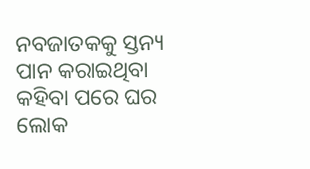ନବଜାତକକୁ ସ୍ତନ୍ୟ ପାନ କରାଇଥିବା କହିବା ପରେ ଘର ଲୋକ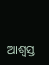ଆଶ୍ୱସ୍ତ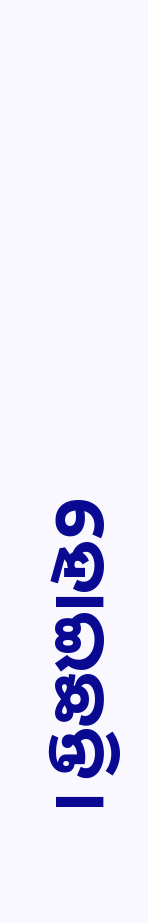ହୋଇଛନ୍ତି।